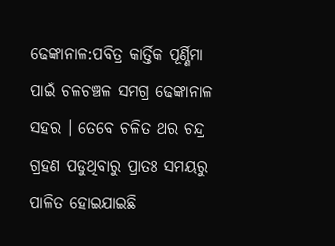ଢେଙ୍କାନାଳ:ପବିତ୍ର କାର୍ତ୍ତିକ ପୂର୍ଣ୍ଣିମା ପାଇଁ ଚଳଚଞ୍ଚଳ ସମଗ୍ର ଢେଙ୍କାନାଳ ସହର । ତେବେ ଚଳିତ ଥର ଚନ୍ଦ୍ର ଗ୍ରହଣ ପଡୁଥିବାରୁ ପ୍ରାତଃ ସମୟରୁ ପାଳିତ ହୋଇଯାଇଛି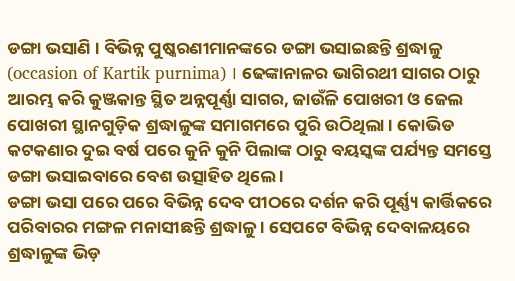ଡଙ୍ଗା ଭସାଣି । ବିଭିନ୍ନ ପୁଷ୍କରଣୀମାନଙ୍କରେ ଡଙ୍ଗା ଭସାଇଛନ୍ତି ଶ୍ରଦ୍ଧାଳୁ (occasion of Kartik purnima) । ଢେଙ୍କାନାଳର ଭାଗିରଥୀ ସାଗର ଠାରୁ ଆରମ୍ଭ କରି କୁଞ୍ଜକାନ୍ତ ସ୍ଥିତ ଅନ୍ନପୂର୍ଣ୍ଣା ସାଗର, ଜାଉଁଳି ପୋଖରୀ ଓ ଜେଲ ପୋଖରୀ ସ୍ଥାନଗୁଡ଼ିକ ଶ୍ରଦ୍ଧାଳୁଙ୍କ ସମାଗମରେ ପୁରି ଉଠିଥିଲା । କୋଭିଡ କଟକଣାର ଦୁଇ ବର୍ଷ ପରେ କୁନି କୁନି ପିଲାଙ୍କ ଠାରୁ ବୟସ୍କଙ୍କ ପର୍ଯ୍ୟନ୍ତ ସମସ୍ତେ ଡଙ୍ଗା ଭସାଇବାରେ ବେଶ ଉତ୍ସାହିତ ଥିଲେ ।
ଡଙ୍ଗା ଭସା ପରେ ପରେ ବିଭିନ୍ନ ଦେବ ପୀଠରେ ଦର୍ଶନ କରି ପୂର୍ଣ୍ଣ୍ୟ କାର୍ତ୍ତିକରେ ପରିବାରର ମଙ୍ଗଳ ମନାସୀଛନ୍ତି ଶ୍ରଦ୍ଧାଳୁ । ସେପଟେ ବିଭିନ୍ନ ଦେବାଳୟରେ ଶ୍ରଦ୍ଧାଳୁଙ୍କ ଭିଡ଼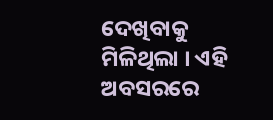ଦେଖିବାକୁ ମିଳିଥିଲା । ଏହି ଅବସରରେ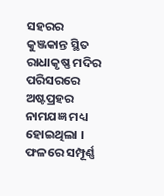ସହରର କୁଞ୍ଜକାନ୍ତ ସ୍ଥିତ ରାଧାକୃଷ୍ଣ ମଦିର ପରିସରରେ ଅଷ୍ଟପ୍ରହର ନାମଯଜ୍ଞ ମଧ୍ୟ ହୋଇଥିଲା । ଫଳରେ ସମ୍ପୂର୍ଣ୍ଣ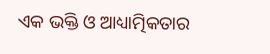ଏକ ଭକ୍ତି ଓ ଆଧ୍ୟାତ୍ମିକତାର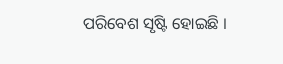ପରିବେଶ ସୃଷ୍ଟି ହୋଇଛି ।